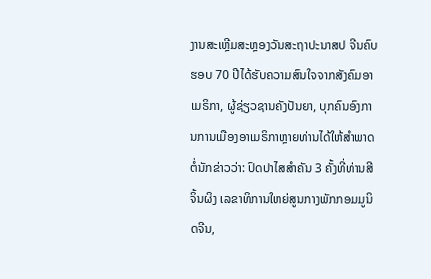ງານສະເຫຼີມສະຫຼອງວັນສະຖາປະນາສປ ຈີນຄົບຮອບ 70 ປີໄດ້ຮັບຄວາມສົນໃຈຈາກສັງຄົມອາເມຣິກາ, ຜູ້ຊ່ຽວຊານຄັງປັນຍາ, ບຸກຄົນອົງການການເມືອງອາເມຣິກາຫຼາຍທ່ານໄດ້ໃຫ້ສຳພາດຕໍ່ນັກຂ່າວວ່າ: ປົດປາໄສສຳຄັນ 3 ຄັ້ງທີ່ທ່ານສີຈິ້ນຜິງ ເລຂາທິການໃຫຍ່ສູນກາງພັກກອມມູນິດຈີນ,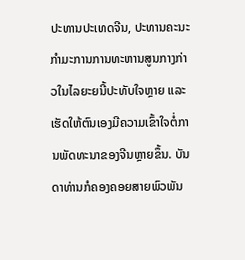ປະທານປະເທດຈີນ, ປະທານຄະນະກຳມະການການທະຫານສູນກາງກ່າວໃນໄລຍະຍນີ້ປະທັບໃຈຫຼາຍ ແລະເຮັດໃຫ້ຕົນເອງມີຄວາມເຂົ້າໃຈຕໍ່ການພັດທະນາຂອງຈີນຫຼາຍຂຶ້ນ. ບັນດາທ່ານກໍຄອງຄອຍສາຍພົວພັນ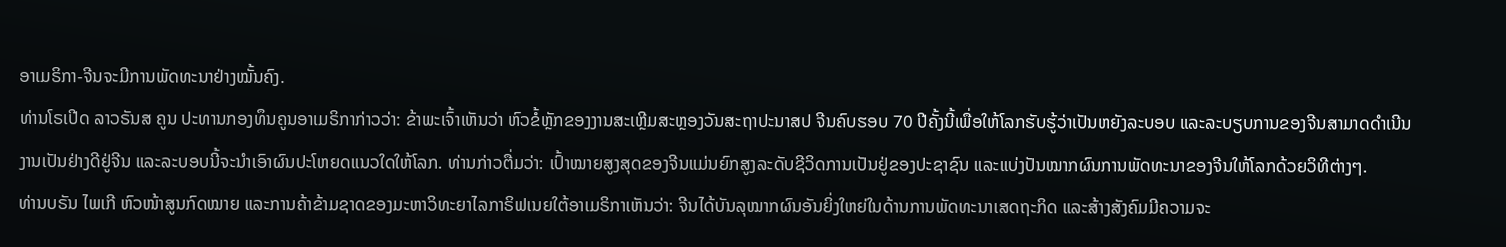ອາເມຣິກາ-ຈີນຈະມີການພັດທະນາຢ່າງໝັ້ນຄົງ.
ທ່ານໂຣເປີດ ລາວຣັນສ ຄູນ ປະທານກອງທຶນຄູນອາເມຣິກາກ່າວວ່າ: ຂ້າພະເຈົ້າເຫັນວ່າ ຫົວຂໍ້ຫຼັກຂອງງານສະເຫຼີມສະຫຼອງວັນສະຖາປະນາສປ ຈີນຄົບຮອບ 70 ປີຄັ້ງນີ້ເພື່ອໃຫ້ໂລກຮັບຮູ້ວ່າເປັນຫຍັງລະບອບ ແລະລະບຽບການຂອງຈີນສາມາດດຳເນີນງານເປັນຢ່າງດີຢູ່ຈີນ ແລະລະບອບນີ້ຈະນຳເອົາຜົນປະໂຫຍດແນວໃດໃຫ້ໂລກ. ທ່ານກ່າວຕື່ມວ່າ: ເປົ້າໝາຍສູງສຸດຂອງຈີນແມ່ນຍົກສູງລະດັບຊີວິດການເປັນຢູ່ຂອງປະຊາຊົນ ແລະແບ່ງປັນໝາກຜົນການພັດທະນາຂອງຈີນໃຫ້ໂລກດ້ວຍວິທີຕ່າງໆ.
ທ່ານບຣັນ ໄພເກີ ຫົວໜ້າສູນກົດໝາຍ ແລະການຄ້າຂ້າມຊາດຂອງມະຫາວິທະຍາໄລກາຣິຟເນຍໃຕ້ອາເມຣິກາເຫັນວ່າ: ຈີນໄດ້ບັນລຸໝາກຜົນອັນຍິ່ງໃຫຍ່ໃນດ້ານການພັດທະນາເສດຖະກິດ ແລະສ້າງສັງຄົມມີຄວາມຈະ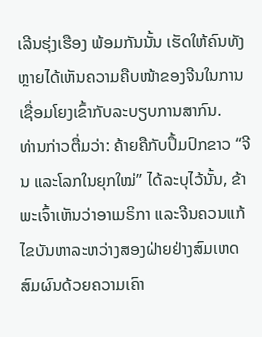ເລີນຮຸ່ງເຮືອງ ພ້ອມກັນນັ້ນ ເຮັດໃຫ້ຄົນທັງຫຼາຍໄດ້ເຫັນຄວາມຄືບໜ້າຂອງຈີນໃນການເຊື່ອມໂຍງເຂົ້າກັບລະບຽບການສາກົນ.
ທ່ານກ່າວຕື່ມວ່າ: ຄ້າຍຄືກັບປຶ້ມປົກຂາວ “ຈີນ ແລະໂລກໃນຍຸກໃໝ່” ໄດ້ລະບຸໄວ້ນັ້ນ, ຂ້າພະເຈົ້າເຫັນວ່າອາເມຣິກາ ແລະຈີນຄວນແກ້ໄຂບັນຫາລະຫວ່າງສອງຝ່າຍຢ່າງສົມເຫດສົມຜົນດ້ວຍຄວາມເຄົາ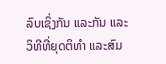ລົບເຊິ່ງກັນ ແລະກັນ ແລະວິທີທີ່ຍຸດຕິທຳ ແລະສົມ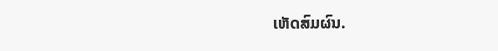ເຫັດສົມຜົນ.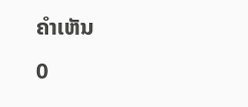ຄຳເຫັນ
0